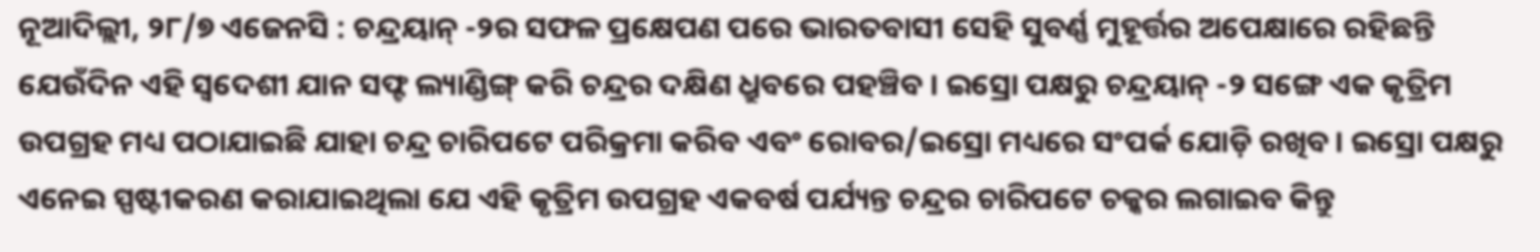ନୂଆଦିଲ୍ଲୀ, ୨୮/୭ ଏଜେନସି : ଚନ୍ଦ୍ରୟାନ୍ -୨ର ସଫଳ ପ୍ରକ୍ଷେପଣ ପରେ ଭାରତବାସୀ ସେହି ସୁବର୍ଣ୍ଣ ମୁହୂର୍ତ୍ତର ଅପେକ୍ଷାରେ ରହିଛନ୍ତି ଯେଉଁଦିନ ଏହି ସ୍ୱଦେଶୀ ଯାନ ସଫ୍ଟ ଲ୍ୟାଣ୍ଡିଙ୍ଗ୍ କରି ଚନ୍ଦ୍ରର ଦକ୍ଷିଣ ଧ୍ରୁବରେ ପହଞ୍ଚିବ । ଇସ୍ରୋ ପକ୍ଷରୁ ଚନ୍ଦ୍ରୟାନ୍ -୨ ସଙ୍ଗେ ଏକ କୃତ୍ରିମ ଉପଗ୍ରହ ମଧ୍ୟ ପଠାଯାଇଛି ଯାହା ଚନ୍ଦ୍ର ଚାରିପଟେ ପରିକ୍ରମା କରିବ ଏବଂ ରୋବର/ଇସ୍ରୋ ମଧ୍ୟରେ ସଂପର୍କ ଯୋଡ଼ି ରଖିବ। ଇସ୍ରୋ ପକ୍ଷରୁ ଏନେଇ ସ୍ପଷ୍ଟୀକରଣ କରାଯାଇଥିଲା ଯେ ଏହି କୃତ୍ରିମ ଉପଗ୍ରହ ଏକବର୍ଷ ପର୍ଯ୍ୟନ୍ତ ଚନ୍ଦ୍ରର ଚାରିପଟେ ଚକ୍କର ଲଗାଇବ କିନ୍ତୁ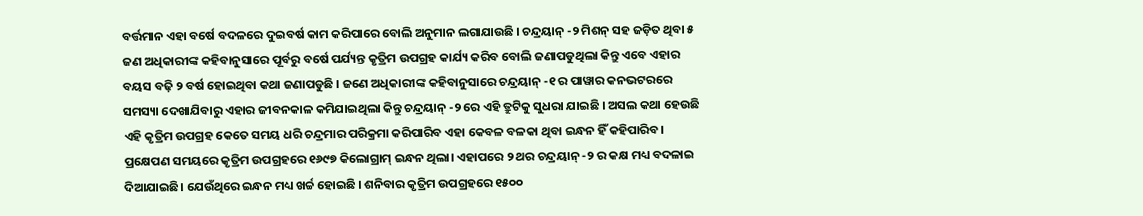ବର୍ତ୍ତମାନ ଏହା ବର୍ଷେ ବଦଳରେ ଦୁଇବର୍ଷ କାମ କରିପାରେ ବୋଲି ଅନୁମାନ ଲଗାଯାଉଛି । ଚନ୍ଦ୍ରୟାନ୍ -୨ ମିଶନ୍ ସହ ଜଡ଼ିତ ଥିବା ୫ ଜଣ ଅଧିକାରୀଙ୍କ କହିବାନୁସାରେ ପୂର୍ବରୁ ବର୍ଷେ ପର୍ଯ୍ୟନ୍ତ କୃତ୍ରିମ ଉପଗ୍ରହ କାର୍ଯ୍ୟ କରିବ ବୋଲି ଜଣାପଡୁଥିଲା କିନ୍ତୁ ଏବେ ଏହାର ବୟସ ବଢ଼ି ୨ ବର୍ଷ ହୋଇଥିବା କଥା ଜଣାପଡୁଛି । ଜଣେ ଅଧିକାରୀଙ୍କ କହିବାନୁସାରେ ଚନ୍ଦ୍ରୟାନ୍ -୧ ର ପାୱାର କନଭଟରରେ ସମସ୍ୟା ଦେଖାଯିବାରୁ ଏହାର ଜୀବନକାଳ କମିଯାଇଥିଲା କିନ୍ତୁ ଚନ୍ଦ୍ରୟାନ୍ -୨ ରେ ଏହି ତ୍ରୁଟିକୁ ସୁଧରା ଯାଇଛି । ଅସଲ କଥା ହେଉଛି ଏହି କୃତ୍ରିମ ଉପଗ୍ରହ କେତେ ସମୟ ଧରି ଚନ୍ଦ୍ରମାର ପରିକ୍ରମା କରିପାରିବ ଏହା କେବଳ ବଳକା ଥିବା ଇନ୍ଧନ ହିଁ କହିପାରିବ। ପ୍ରକ୍ଷେପଣ ସମୟରେ କୃତ୍ରିମ ଉପଗ୍ରହରେ ୧୬୯୭ କିଲୋଗ୍ରାମ୍ ଇନ୍ଧନ ଥିଲା। ଏହାପରେ ୨ ଥର ଚନ୍ଦ୍ରୟାନ୍ -୨ ର କକ୍ଷ ମଧ୍ୟ ବଦଳାଇ ଦିଆଯାଇଛି। ଯେଉଁଥିରେ ଇନ୍ଧନ ମଧ୍ୟ ଖର୍ଚ୍ଚ ହୋଇଛି । ଶନିବାର କୃତ୍ରିମ ଉପଗ୍ରହରେ ୧୫୦୦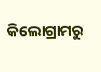କିଲୋଗ୍ରାମରୁ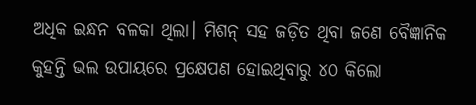ଅଧିକ ଇନ୍ଧନ ବଳକା ଥିଲା। ମିଶନ୍ ସହ ଜଡ଼ିତ ଥିବା ଜଣେ ବୈଜ୍ଞାନିକ କୁହନ୍ତି ଭଲ ଉପାୟରେ ପ୍ରକ୍ଷେପଣ ହୋଇଥିବାରୁ ୪୦ କିଲୋ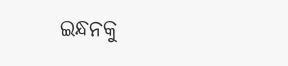ଇନ୍ଧନକୁ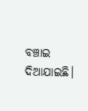ବଞ୍ଚାଇ ଦିଆଯାଇଛି।